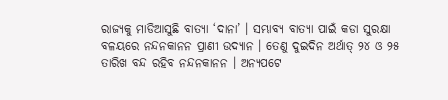ରାଜ୍ୟକୁ ମାଡିଆସୁଛି ବାତ୍ୟା ‘ଦାନା’ । ସମ୍ଭାବ୍ୟ ବାତ୍ୟା ପାଇଁ କଡା ସୁରକ୍ଷା ବଳୟରେ ନନ୍ଦନକାନନ ପ୍ରାଣୀ ଉଦ୍ୟାନ । ତେଣୁ ଦୁଇଦିନ ଅର୍ଥାତ୍ ୨୪ ଓ ୨୫ ତାରିଖ ବନ୍ଦ ରହିବ ନନ୍ଦନକାନନ । ଅନ୍ୟପଟେ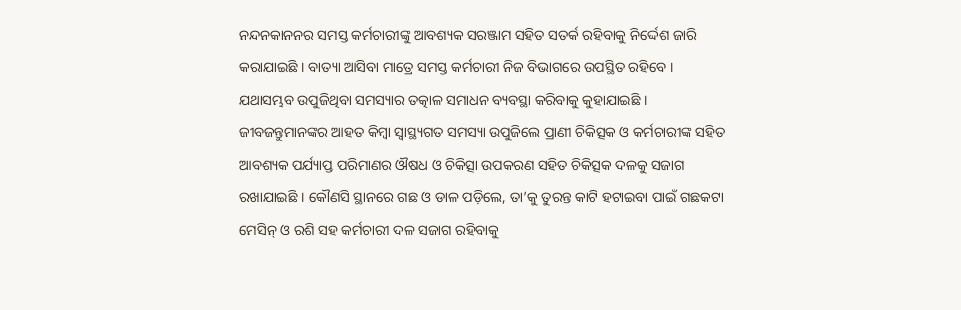ନନ୍ଦନକାନନର ସମସ୍ତ କର୍ମଚାରୀଙ୍କୁ ଆବଶ୍ୟକ ସରଞ୍ଜାମ ସହିତ ସତର୍କ ରହିବାକୁ ନିର୍ଦ୍ଦେଶ ଜାରି କରାଯାଇଛି । ବାତ୍ୟା ଆସିବା ମାତ୍ରେ ସମସ୍ତ କର୍ମଚାରୀ ନିଜ ବିଭାଗରେ ଉପସ୍ଥିତ ରହିବେ । ଯଥାସମ୍ଭବ ଉପୁଜିଥିବା ସମସ୍ୟାର ତତ୍କାଳ ସମାଧନ ବ୍ୟବସ୍ଥା କରିବାକୁ କୁହାଯାଇଛି । ଜୀବଜନ୍ତୁମାନଙ୍କର ଆହତ କିମ୍ବା ସ୍ବାସ୍ଥ୍ୟଗତ ସମସ୍ୟା ଉପୁଜିଲେ ପ୍ରାଣୀ ଚିକିତ୍ସକ ଓ କର୍ମଚାରୀଙ୍କ ସହିତ ଆବଶ୍ୟକ ପର୍ଯ୍ୟାପ୍ତ ପରିମାଣର ଔଷଧ ଓ ଚିକିତ୍ସା ଉପକରଣ ସହିତ ଚିକିତ୍ସକ ଦଳକୁ ସଜାଗ ରଖାଯାଇଛି । କୌଣସି ସ୍ଥାନରେ ଗଛ ଓ ଡାଳ ପଡ଼ିଲେ, ତା’କୁ ତୁରନ୍ତ କାଟି ହଟାଇବା ପାଇଁ ଗଛକଟା ମେସିନ୍ ଓ ରଶି ସହ କର୍ମଚାରୀ ଦଳ ସଜାଗ ରହିବାକୁ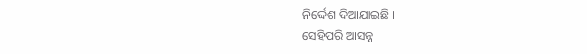ନିର୍ଦ୍ଦେଶ ଦିଆଯାଇଛି ।
ସେହିପରି ଆସନ୍ନ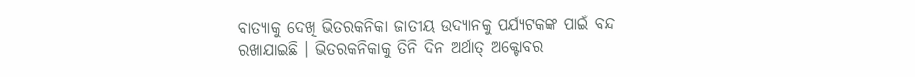ବାତ୍ୟାକୁ ଦେଖି ଭିତରକନିକା ଜାତୀୟ ଉଦ୍ୟାନକୁ ପର୍ଯ୍ୟଟକଙ୍କ ପାଇଁ ବନ୍ଦ ରଖାଯାଇଛି । ଭିତରକନିକାକୁ ତିନି ଦିନ ଅର୍ଥାତ୍ ଅକ୍ଟୋବର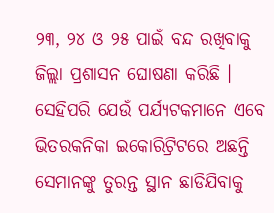୨୩, ୨୪ ଓ ୨୫ ପାଇଁ ବନ୍ଦ ରଖିବାକୁ ଜିଲ୍ଲା ପ୍ରଶାସନ ଘୋଷଣା କରିଛି । ସେହିପରି ଯେଉଁ ପର୍ଯ୍ୟଟକମାନେ ଏବେ ଭିତରକନିକା ଇକୋରିଟ୍ରିଟରେ ଅଛନ୍ତି ସେମାନଙ୍କୁ ତୁରନ୍ତ ସ୍ଥାନ ଛାଡିଯିବାକୁ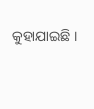କୁହାଯାଇଛି ।